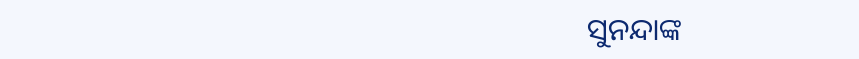ସୁନନ୍ଦାଙ୍କ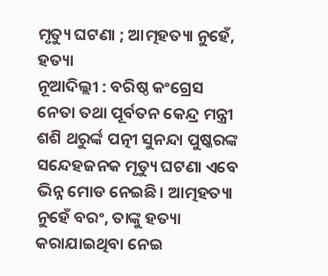ମୃତ୍ୟୁ ଘଟଣା ; ଆତ୍ମହତ୍ୟା ନୁହେଁ, ହତ୍ୟା
ନୂଆଦିଲ୍ଲୀ : ବରିଷ୍ଠ କଂଗ୍ରେସ ନେତା ତଥା ପୂର୍ବତନ କେନ୍ଦ୍ର ମନ୍ତ୍ରୀ ଶଶି ଥରୁର୍ଙ୍କ ପତ୍ନୀ ସୁନନ୍ଦା ପୁଷ୍କରଙ୍କ ସନ୍ଦେହଜନକ ମୃତ୍ୟୁ ଘଟଣା ଏବେ ଭିନ୍ନ ମୋଡ ନେଇଛି। ଆତ୍ମହତ୍ୟା ନୁହେଁ ବରଂ, ତାଙ୍କୁ ହତ୍ୟା କରାଯାଇଥିବା ନେଇ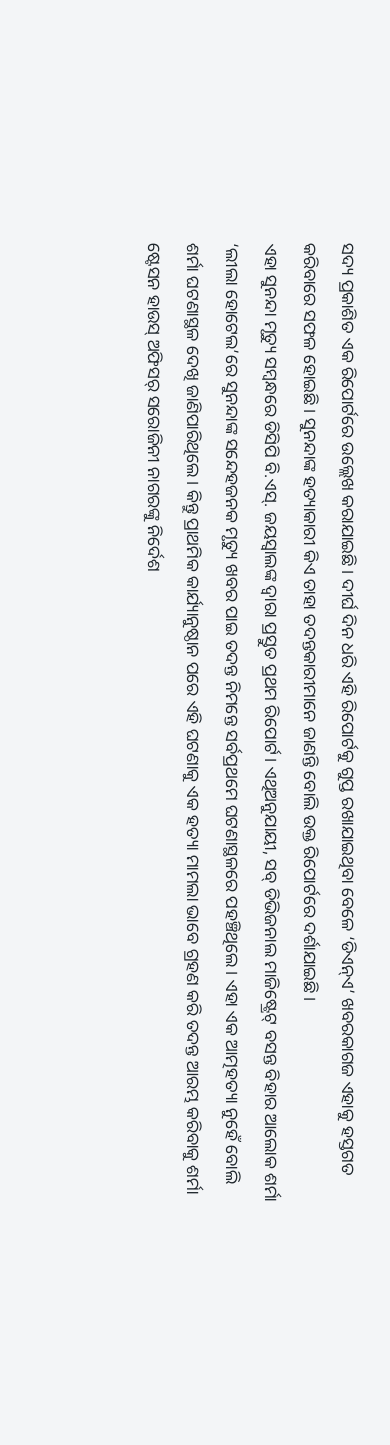ସଦ୍ୟ ପ୍ରକାଶିତ ଏକ ରିପୋର୍ଟରେ ଉଲ୍ଲେଖ କରାଯାଇଛି। ଦୀର୍ଘ ଦିନ ଧରି ଏହି ରିପୋର୍ଟକୁ ଗୁପ୍ତ ରଖାଯାଇଥିବା ବେଳେ ‘ଡିଏନ୍ଏ’ ଖବରକାଗଜ ଏହାକୁ ହସ୍ତଗତ କରିବାରେ ସଫଳ ହୋଇଛି। ସୁନନ୍ଦାଙ୍କ ହତ୍ୟାକାରୀ କିଏ ତାହା ତଦନ୍ତକାରୀମାନେ ଜାଣନ୍ତି ବୋଲି ଉକ୍ତ ରିପୋର୍ଟରେ ଦର୍ଶାଯାଇଛି।
ଏହା ସୁନନ୍ଦା ମୃତ୍ୟୁ ସମ୍ବନ୍ଧରେ ଡିସିପି ବି.ଏସ୍. ଜୟସ୍ୱାଲଙ୍କ ଦ୍ୱାରା ପ୍ରସ୍ତୁତ ପ୍ରଥମ ରିପୋର୍ଟ। ଏଥିଅନୁଯାୟୀ, ସବ୍ ଡିଭିଜନାଲ ମାଜିଷ୍ଟ୍ରେଟ୍ ବସନ୍ତ ବିହାର ଆଲୋକ ଶର୍ମା ‘ଲୀଲା ହୋଟେଲ’ରେ ସୁନନ୍ଦାଙ୍କ ସନ୍ଦେହଜନକ ମୃତ୍ୟୁ ଖବର ପାଇ ତଦନ୍ତ ନିମନ୍ତେ ସର୍ବପ୍ରଥମେ ଘଟଣାସ୍ଥଳରେ ପହଞ୍ଚିଥିଲେ। ଏହା ଏକ ଆତ୍ମହତ୍ୟା ନୁହେଁ ବୋଲି ଶର୍ମା ଘଟଣାସ୍ଥଳ ଦେଖି ଜାଣିପାରିଥିଲେ। କିନ୍ତୁ ପ୍ରାଥମିକ କାର୍ଯ୍ୟାନୁଷ୍ଠାନ ପରେ ଏହି ଘଟଣାକୁ ଏକ ହତ୍ୟା ମାମଲା ଭାବେ ଗ୍ରହଣ କରି ତଦନ୍ତ ଆରମ୍ଭ କରିବାକୁ ଶର୍ମା ଷ୍ଟେସନ ହାଉସ୍ ଅଫିସର୍ ସରୋଜିନୀ ନାଗରଙ୍କୁ ନିର୍ଦେଶ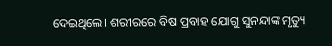ଦେଇଥିଲେ। ଶରୀରରେ ବିଷ ପ୍ରବାହ ଯୋଗୁ ସୁନନ୍ଦାଙ୍କ ମୃତ୍ୟୁ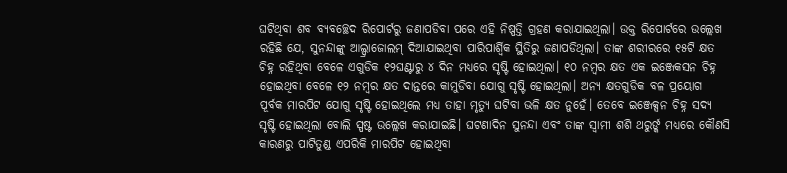ଘଟିଥିବା ଶବ ବ୍ୟବଚ୍ଛେଦ ରିପୋର୍ଟରୁ ଜଣାପଡିବା ପରେ ଏହି ନିଷ୍ପତ୍ତି ଗ୍ରହଣ କରାଯାଇଥିଲା। ଉକ୍ତ ରିପୋର୍ଟରେ ଉଲ୍ଲେଖ ରହିଛି ଯେ, ସୁନନ୍ଦାଙ୍କୁ ଆଲ୍ପ୍ରାଜୋଲମ୍ ଦିଆଯାଇଥିବା ପାରିପାର୍ଶ୍ବିକ ସ୍ଥିତିରୁ ଜଣାପଡିଥିଲା। ତାଙ୍କ ଶରୀରରେ ୧୫ଟି କ୍ଷତ ଚିହ୍ନ ରହିଥିବା ବେଳେ ଏଗୁଡିକ ୧୨ଘଣ୍ଟାରୁ ୪ ଦିନ ମଧ୍ୟରେ ସୃଷ୍ଟି ହୋଇଥିଲା। ୧୦ ନମ୍ବର କ୍ଷତ ଏକ ଇଞ୍ଜେକସନ ଚିହ୍ନ ହୋଇଥିବା ବେଳେ ୧୨ ନମ୍ବର କ୍ଷତ ଦାନ୍ତରେ କାମୁଡିବା ଯୋଗୁ ସୃଷ୍ଟି ହୋଇଥିଲା। ଅନ୍ୟ କ୍ଷତଗୁଡିକ ବଳ ପ୍ରୟୋଗ ପୂର୍ବକ ମାରପିଟ ଯୋଗୁ ସୃଷ୍ଟି ହୋଇଥିଲେ ମଧ୍ୟ ତାହା ମୃତ୍ୟୁ ଘଟିବା ଭଳି କ୍ଷତ ନୁହେଁ। ତେବେ ଇଞ୍ଜେକ୍ସନ ଚିହ୍ନ ସଦ୍ୟ ସୃଷ୍ଟି ହୋଇଥିଲା ବୋଲି ସ୍ପଷ୍ଟ ଉଲ୍ଲେଖ କରାଯାଇଛି। ଘଟଣାଦିନ ସୁନନ୍ଦା ଏବଂ ତାଙ୍କ ସ୍ୱାମୀ ଶଶି ଥରୁର୍ଙ୍କ ମଧ୍ୟରେ କୌଣସି କାରଣରୁ ପାଟିତୁଣ୍ଡ ଏପରିକି ମାରପିଟ ହୋଇଥିବା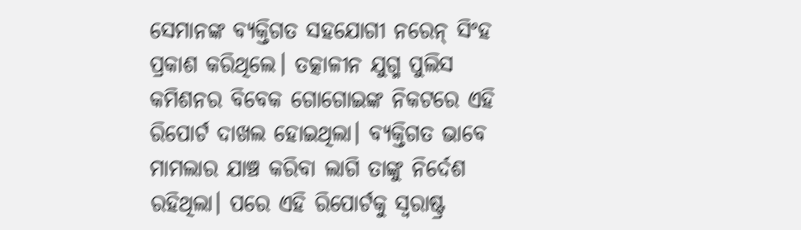ସେମାନଙ୍କ ବ୍ୟକ୍ତିଗତ ସହଯୋଗୀ ନରେନ୍ ସିଂହ ପ୍ରକାଶ କରିଥିଲେ। ତତ୍କାଳୀନ ଯୁଗ୍ମ ପୁଲିସ କମିଶନର ବିବେକ ଗୋଗୋଇଙ୍କ ନିକଟରେ ଏହି ରିପୋର୍ଟ ଦାଖଲ ହୋଇଥିଲା। ବ୍ୟକ୍ତିଗତ ଭାବେ ମାମଲାର ଯାଞ୍ଚ କରିବା ଲାଗି ତାଙ୍କୁ ନିର୍ଦେଶ ରହିଥିଲା। ପରେ ଏହି ରିପୋର୍ଟକୁ ସ୍ୱରାଷ୍ଟ୍ର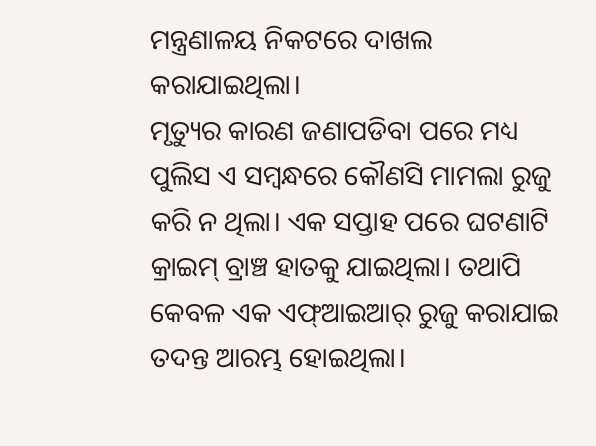ମନ୍ତ୍ରଣାଳୟ ନିକଟରେ ଦାଖଲ କରାଯାଇଥିଲା।
ମୃତ୍ୟୁର କାରଣ ଜଣାପଡିବା ପରେ ମଧ୍ୟ ପୁଲିସ ଏ ସମ୍ବନ୍ଧରେ କୌଣସି ମାମଲା ରୁଜୁ କରି ନ ଥିଲା। ଏକ ସପ୍ତାହ ପରେ ଘଟଣାଟି କ୍ରାଇମ୍ ବ୍ରାଞ୍ଚ ହାତକୁ ଯାଇଥିଲା। ତଥାପି କେବଳ ଏକ ଏଫ୍ଆଇଆର୍ ରୁଜୁ କରାଯାଇ ତଦନ୍ତ ଆରମ୍ଭ ହୋଇଥିଲା।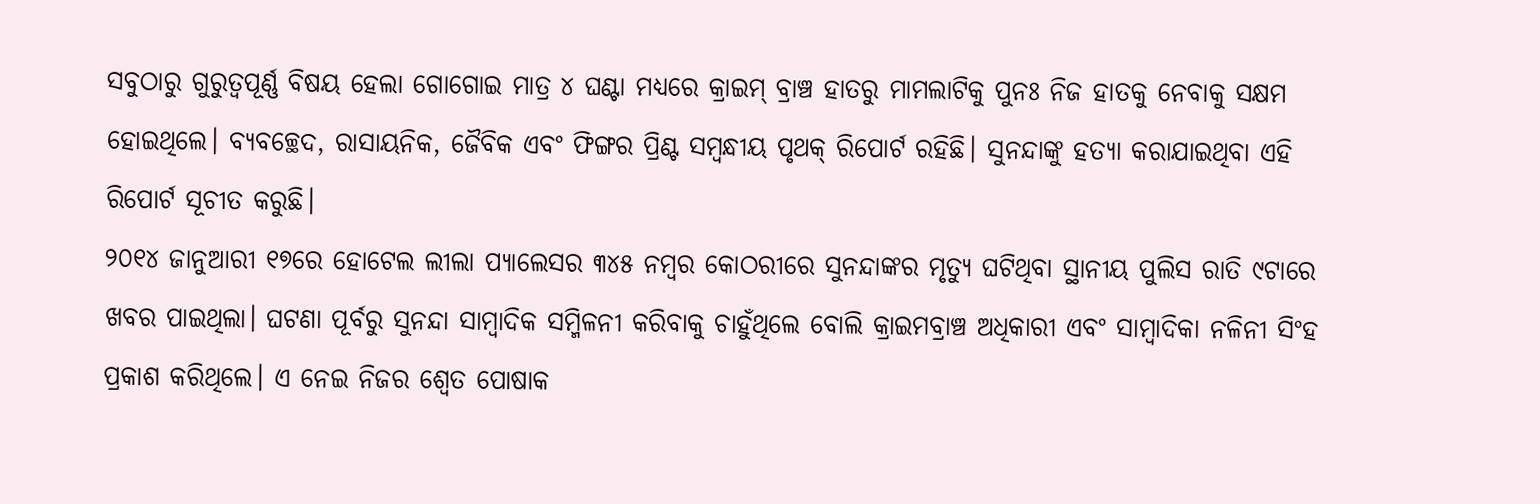ସବୁଠାରୁ ଗୁରୁତ୍ୱପୂର୍ଣ୍ଣ ବିଷୟ ହେଲା ଗୋଗୋଇ ମାତ୍ର ୪ ଘଣ୍ଟା ମଧ୍ୟରେ କ୍ରାଇମ୍ ବ୍ରାଞ୍ଚ ହାତରୁ ମାମଲାଟିକୁ ପୁନଃ ନିଜ ହାତକୁ ନେବାକୁ ସକ୍ଷମ ହୋଇଥିଲେ। ବ୍ୟବଚ୍ଛେଦ, ରାସାୟନିକ, ଜୈବିକ ଏବଂ ଫିଙ୍ଗର ପ୍ରିଣ୍ଟ ସମ୍ବନ୍ଧୀୟ ପୃଥକ୍ ରିପୋର୍ଟ ରହିଛି। ସୁନନ୍ଦାଙ୍କୁ ହତ୍ୟା କରାଯାଇଥିବା ଏହି ରିପୋର୍ଟ ସୂଚୀତ କରୁଛି।
୨୦୧୪ ଜାନୁଆରୀ ୧୭ରେ ହୋଟେଲ ଲୀଲା ପ୍ୟାଲେସର ୩୪୫ ନମ୍ବର କୋଠରୀରେ ସୁନନ୍ଦାଙ୍କର ମୃତ୍ୟୁ ଘଟିଥିବା ସ୍ଥାନୀୟ ପୁଲିସ ରାତି ୯ଟାରେ ଖବର ପାଇଥିଲା। ଘଟଣା ପୂର୍ବରୁ ସୁନନ୍ଦା ସାମ୍ବାଦିକ ସମ୍ମିଳନୀ କରିବାକୁ ଚାହୁଁଥିଲେ ବୋଲି କ୍ରାଇମବ୍ରାଞ୍ଚ ଅଧିକାରୀ ଏବଂ ସାମ୍ବାଦିକା ନଳିନୀ ସିଂହ ପ୍ରକାଶ କରିଥିଲେ। ଏ ନେଇ ନିଜର ଶ୍ୱେତ ପୋଷାକ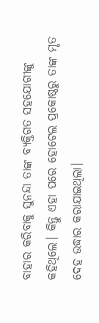ବାହାର କରିବାକୁ ସୁନନ୍ଦା ତାଙ୍କ ବ୍ୟକ୍ତିଗତ ସହଯୋଗୀଙ୍କୁ କହିଥିଲେ। କିନ୍ତୁ ଏହା ପରେ ହୋଟେଲ ପ୍ରକୋଷ୍ଠରୁ ତାଙ୍କ ମୃତ ଦେହ ଉଦ୍ଧାର କରାଯାଇଥିଲା।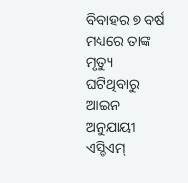ବିବାହର ୭ ବର୍ଷ ମଧ୍ୟରେ ତାଙ୍କ ମୃତ୍ୟୁ ଘଟିଥିବାରୁ ଆଇନ ଅନୁଯାୟୀ ଏସ୍ଡିଏମ୍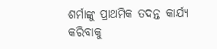ଶର୍ମାଙ୍କୁ ପ୍ରାଥମିକ ତଦନ୍ତ କାର୍ଯ୍ୟ କରିବାକୁ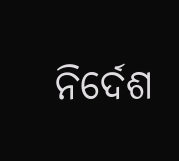ନିର୍ଦେଶ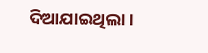ଦିଆଯାଇଥିଲା।